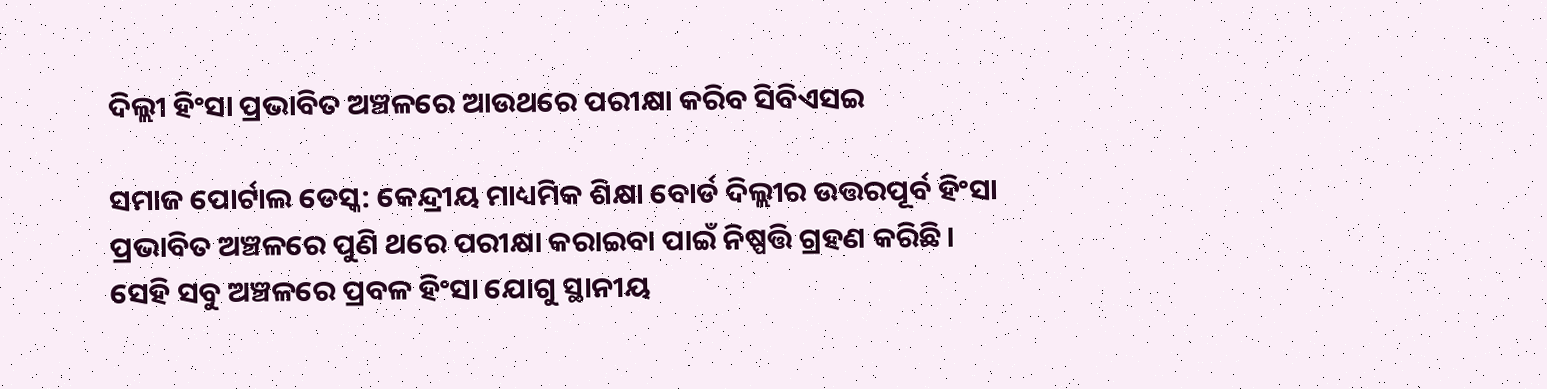ଦିଲ୍ଲୀ ହିଂସା ପ୍ରଭାବିତ ଅଞ୍ଚଳରେ ଆଉଥରେ ପରୀକ୍ଷା କରିବ ସିବିଏସଇ

ସମାଜ ପୋର୍ଟାଲ ଡେସ୍କ: କେନ୍ଦ୍ରୀୟ ମାଧ୍ୟମିକ ଶିକ୍ଷା ବୋର୍ଡ ଦିଲ୍ଲୀର ଉତ୍ତରପୂର୍ବ ହିଂସା ପ୍ରଭାବିତ ଅଞ୍ଚଳରେ ପୁଣି ଥରେ ପରୀକ୍ଷା କରାଇବା ପାଇଁ ନିଷ୍ପତ୍ତି ଗ୍ରହଣ କରିଛି। ସେହି ସବୁ ଅଞ୍ଚଳରେ ପ୍ରବଳ ହିଂସା ଯୋଗୁ ସ୍ଥାନୀୟ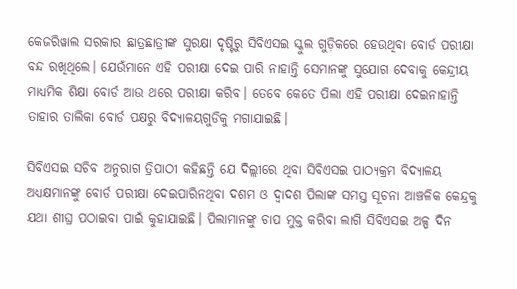କେଜରିୱାଲ ସରକାର ଛାତ୍ରଛାତ୍ରୀଙ୍କ ସୁରକ୍ଷା ଦୃଷ୍ଟିରୁ ସିବିଏସଇ ସ୍କୁଲ ଗୁଡ଼ିକରେ ହେଉଥିବା ବୋର୍ଡ ପରୀକ୍ଷା ବନ୍ଦ ରଖିଥିଲେ। ଯେଉଁମାନେ ଏହି ପରୀକ୍ଷା ଦେଇ ପାରି ନାହାନ୍ତି ସେମାନଙ୍କୁ ସୁଯୋଗ ଦେବାକୁ କେନ୍ଦ୍ରୀୟ ମାଧ୍ୟମିକ ଶିକ୍ଷା ବୋର୍ଡ ଆଉ ଥରେ ପରୀକ୍ଷା କରିବ। ତେବେ କେତେ ପିଲା ଏହି ପରୀକ୍ଷା ଦେଇନାହାନ୍ତି ତାହାର ତାଲିକା ବୋର୍ଡ ପକ୍ଷରୁ ବିଦ୍ୟାଳୟଗୁଡିକୁ ମଗାଯାଇଛି।

ସିବିଏସଇ ସଚିବ ଅନୁରାଗ ତ୍ରିପାଠୀ କହିଛନ୍ତି ଯେ ଦିଲ୍ଲୀରେ ଥିବା ସିବିଏସଇ ପାଠ୍ୟକ୍ରମ ବିଦ୍ୟାଳୟ ଅଧ୍ୟକ୍ଷମାନଙ୍କୁ ବୋର୍ଡ ପରୀକ୍ଷା ଦେଇପାରିନଥିବା ଦଶମ ଓ ଦ୍ୱାଦଶ ପିଲାଙ୍କ ସମସ୍ତ ସୂଚନା ଆଞ୍ଚଳିକ କେନ୍ଦ୍ରକୁ ଯଥା ଶୀଘ୍ର ପଠାଇବା ପାଇଁ କୁହାଯାଇଛି। ପିଲାମାନଙ୍କୁ ଚାପ ମୁକ୍ତ କରିବା ଲାଗି ସିବିଏସଇ ଅଳ୍ପ ଦିନ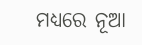ମଧ୍ୟରେ ନୂଆ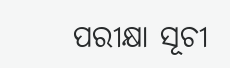ପରୀକ୍ଷା ସୂଚୀ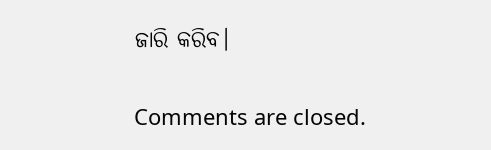ଜାରି କରିବ।

Comments are closed.